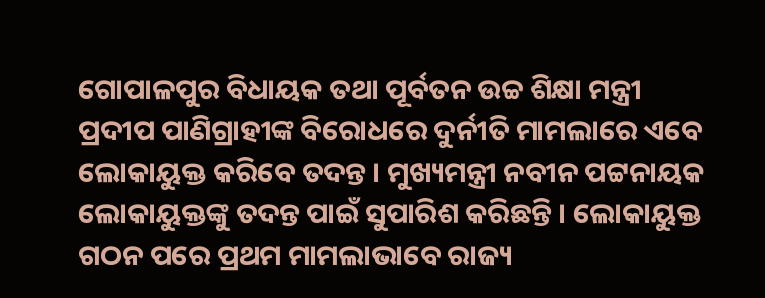ଗୋପାଳପୁର ବିଧାୟକ ତଥା ପୂର୍ବତନ ଉଚ୍ଚ ଶିକ୍ଷା ମନ୍ତ୍ରୀ ପ୍ରଦୀପ ପାଣିଗ୍ରାହୀଙ୍କ ବିରୋଧରେ ଦୁର୍ନୀତି ମାମଲାରେ ଏବେ ଲୋକାୟୁକ୍ତ କରିବେ ତଦନ୍ତ । ମୁଖ୍ୟମନ୍ତ୍ରୀ ନବୀନ ପଟ୍ଟନାୟକ ଲୋକାୟୁକ୍ତଙ୍କୁ ତଦନ୍ତ ପାଇଁ ସୁପାରିଶ କରିଛନ୍ତି । ଲୋକାୟୁକ୍ତ ଗଠନ ପରେ ପ୍ରଥମ ମାମଲାଭାବେ ରାଜ୍ୟ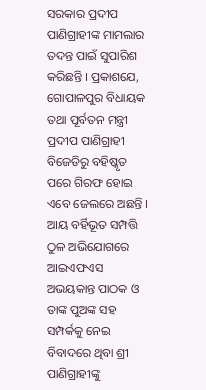ସରକାର ପ୍ରଦୀପ ପାଣିଗ୍ରାହୀଙ୍କ ମାମଲାର ତଦନ୍ତ ପାଇଁ ସୁପାରିଶ କରିଛନ୍ତି । ପ୍ରକାଶଯେ, ଗୋପାଳପୁର ବିଧାୟକ ତଥା ପୂର୍ବତନ ମନ୍ତ୍ରୀ ପ୍ରଦୀପ ପାଣିଗ୍ରାହୀ ବିଜେଡିରୁ ବହିଷ୍କୃତ ପରେ ଗିରଫ ହୋଇ ଏବେ ଜେଲରେ ଅଛନ୍ତି । ଆୟ ବର୍ହିଭୂତ ସମ୍ପତ୍ତି ଠୁଳ ଅଭିଯୋଗରେ ଆଇଏଫଏସ ଅଭୟକାନ୍ତ ପାଠକ ଓ ତାଙ୍କ ପୁଅଙ୍କ ସହ ସମ୍ପର୍କକୁ ନେଇ ବିବାଦରେ ଥିବା ଶ୍ରୀ ପାଣିଗ୍ରାହୀଙ୍କୁ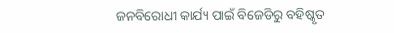ଜନବିରୋଧୀ କାର୍ଯ୍ୟ ପାଇଁ ବିଜେଡିରୁ ବହିଷ୍କୃତ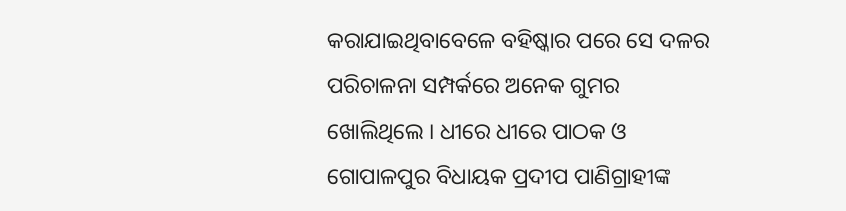କରାଯାଇଥିବାବେଳେ ବହିଷ୍କାର ପରେ ସେ ଦଳର ପରିଚାଳନା ସମ୍ପର୍କରେ ଅନେକ ଗୁମର ଖୋଲିଥିଲେ । ଧୀରେ ଧୀରେ ପାଠକ ଓ ଗୋପାଳପୁର ବିଧାୟକ ପ୍ରଦୀପ ପାଣିଗ୍ରାହୀଙ୍କ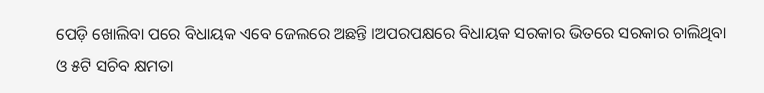ପେଡ଼ି ଖୋଲିବା ପରେ ବିଧାୟକ ଏବେ ଜେଲରେ ଅଛନ୍ତି ।ଅପରପକ୍ଷରେ ବିଧାୟକ ସରକାର ଭିତରେ ସରକାର ଚାଲିଥିବା ଓ ୫ଟି ସଚିବ କ୍ଷମତା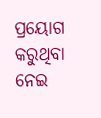ପ୍ରୟୋଗ କରୁଥିବା ନେଇ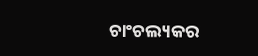ଚାଂଚଲ୍ୟକର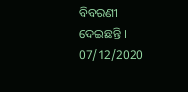ବିବରଣୀ ଦେଇଛନ୍ତି ।
07/12/2020